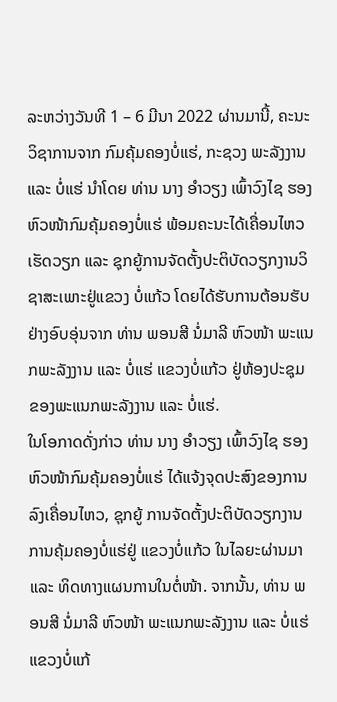ລະຫວ່າງວັນທີ 1 – 6 ມີນາ 2022 ຜ່ານມານີ້, ຄະນະວິຊາການຈາກ ກົມຄຸ້ມຄອງບໍ່ແຮ່, ກະຊວງ ພະລັງງານ ແລະ ບໍ່ແຮ່ ນຳໂດຍ ທ່ານ ນາງ ອຳວຽງ ເພົ້າວົງໄຊ ຮອງຫົວໜ້າກົມຄຸ້ມຄອງບໍ່ແຮ່ ພ້ອມຄະນະໄດ້ເຄື່ອນໄຫວເຮັດວຽກ ແລະ ຊຸກຍູ້ການຈັດຕັ້ງປະຕິບັດວຽກງານວິຊາສະເພາະຢູ່ແຂວງ ບໍ່ແກ້ວ ໂດຍໄດ້ຮັບການຕ້ອນຮັບຢ່າງອົບອຸ່ນຈາກ ທ່ານ ພອນສີ ນໍ່ມາລີ ຫົວໜ້າ ພະແນກພະລັງງານ ແລະ ບໍ່ແຮ່ ແຂວງບໍ່ແກ້ວ ຢູ່ຫ້ອງປະຊຸມຂອງພະແນກພະລັງງານ ແລະ ບໍ່ແຮ່.
ໃນໂອກາດດັ່ງກ່າວ ທ່ານ ນາງ ອຳວຽງ ເພົ້າວົງໄຊ ຮອງຫົວໜ້າກົມຄຸ້ມຄອງບໍ່ແຮ່ ໄດ້ແຈ້ງຈຸດປະສົງຂອງການລົງເຄື່ອນໄຫວ, ຊຸກຍູ້ ການຈັດຕັ້ງປະຕິບັດວຽກງານການຄຸ້ມຄອງບໍ່ແຮ່ຢູ່ ແຂວງບໍ່ແກ້ວ ໃນໄລຍະຜ່ານມາ ແລະ ທິດທາງແຜນການໃນຕໍ່ໜ້າ. ຈາກນັ້ນ, ທ່ານ ພອນສີ ນໍ່ມາລີ ຫົວໜ້າ ພະແນກພະລັງງານ ແລະ ບໍ່ແຮ່ ແຂວງບໍ່ແກ້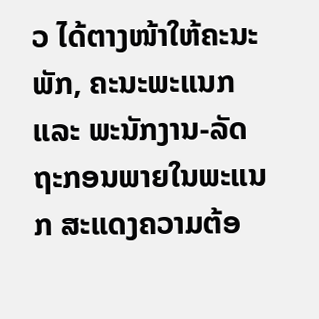ວ ໄດ້ຕາງໜ້າໃຫ້ຄະນະພັກ, ຄະນະພະແນກ ແລະ ພະນັກງານ-ລັດຖະກອນພາຍໃນພະແນກ ສະແດງຄວາມຕ້ອ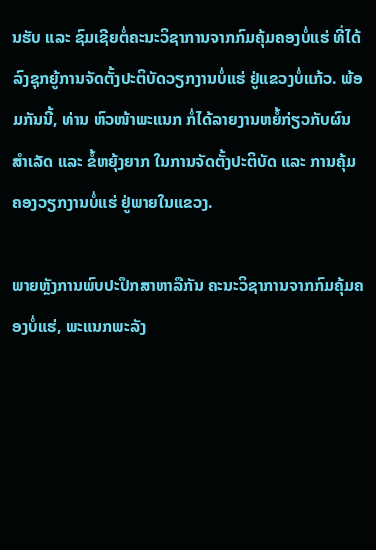ນຮັບ ແລະ ຊົມເຊີຍຕໍ່ຄະນະວິຊາການຈາກກົມຄຸ້ມຄອງບໍ່ແຮ່ ທີ່ໄດ້ລົງຊຸກຍູ້ການຈັດຕັ້ງປະຕິບັດວຽກງານບໍ່ແຮ່ ຢູ່ແຂວງບໍ່ແກ້ວ. ພ້ອມກັນນີ້, ທ່ານ ຫົວໜ້າພະແນກ ກໍ່ໄດ້ລາຍງານຫຍໍ້ກ່ຽວກັບຜົນສຳເລັດ ແລະ ຂໍ້ຫຍຸ້ງຍາກ ໃນການຈັດຕັ້ງປະຕິບັດ ແລະ ການຄຸ້ມຄອງວຽກງານບໍ່ແຮ່ ຢູ່ພາຍໃນແຂວງ.

ພາຍຫຼັງການພົບປະປຶກສາຫາລືກັນ ຄະນະວິຊາການຈາກກົມຄຸ້ມຄອງບໍ່ແຮ່, ພະແນກພະລັງ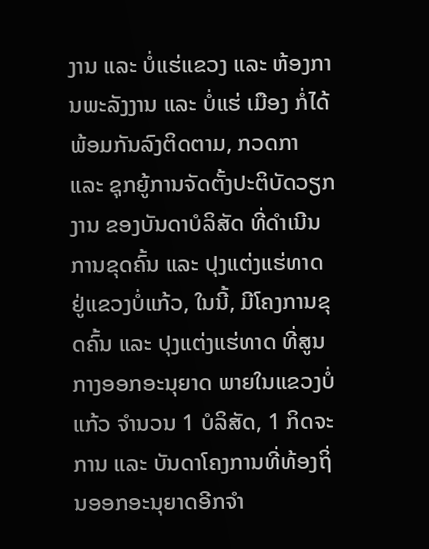ງານ ແລະ ບໍ່ແຮ່ແຂວງ ແລະ ຫ້ອງການພະລັງງານ ແລະ ບໍ່ແຮ່ ເມືອງ ກໍ່ໄດ້ພ້ອມກັນລົງຕິດຕາມ, ກວດກາ ແລະ ຊຸກຍູ້ການຈັດຕັ້ງປະຕິບັດວຽກງານ ຂອງບັນດາບໍລິສັດ ທີ່ດຳເນີນການຂຸດຄົ້ນ ແລະ ປຸງແຕ່ງແຮ່ທາດ ຢູ່ແຂວງບໍ່ແກ້ວ, ໃນນີ້, ມີໂຄງການຂຸດຄົ້ນ ແລະ ປຸງແຕ່ງແຮ່ທາດ ທີ່ສູນກາງອອກອະນຸຍາດ ພາຍໃນແຂວງບໍ່ແກ້ວ ຈຳນວນ 1 ບໍລິສັດ, 1 ກິດຈະການ ແລະ ບັນດາໂຄງການທີ່ທ້ອງຖິ່ນອອກອະນຸຍາດອີກຈຳ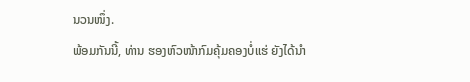ນວນໜຶ່ງ.
ພ້ອມກັນນີ້, ທ່ານ ຮອງຫົວໜ້າກົມຄຸ້ມຄອງບໍ່ແຮ່ ຍັງໄດ້ນຳ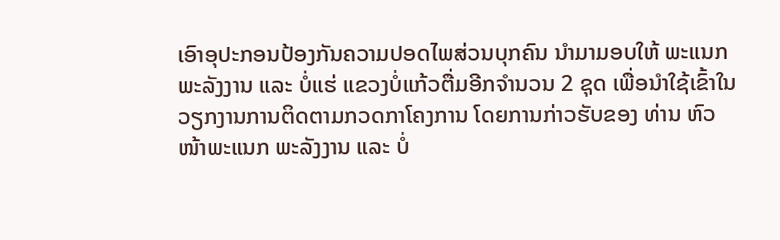ເອົາອຸປະກອນປ້ອງກັນຄວາມປອດໄພສ່ວນບຸກຄົນ ນຳມາມອບໃຫ້ ພະແນກພະລັງງານ ແລະ ບໍ່ແຮ່ ແຂວງບໍ່ແກ້ວຕື່ມອີກຈຳນວນ 2 ຊຸດ ເພື່ອນຳໃຊ້ເຂົ້າໃນວຽກງານການຕິດຕາມກວດກາໂຄງການ ໂດຍການກ່າວຮັບຂອງ ທ່ານ ຫົວໜ້າພະແນກ ພະລັງງານ ແລະ ບໍ່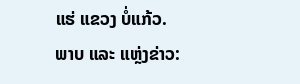ແຮ່ ແຂວງ ບໍ່ແກ້ວ.
ພາບ ແລະ ແຫຼ່ງຂ່າວ: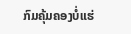ກົມຄຸ້ມຄອງບໍ່ແຮ່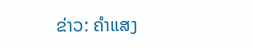ຂ່າວ: ຄຳແສງ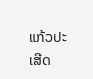ແກ້ວປະເສີດ